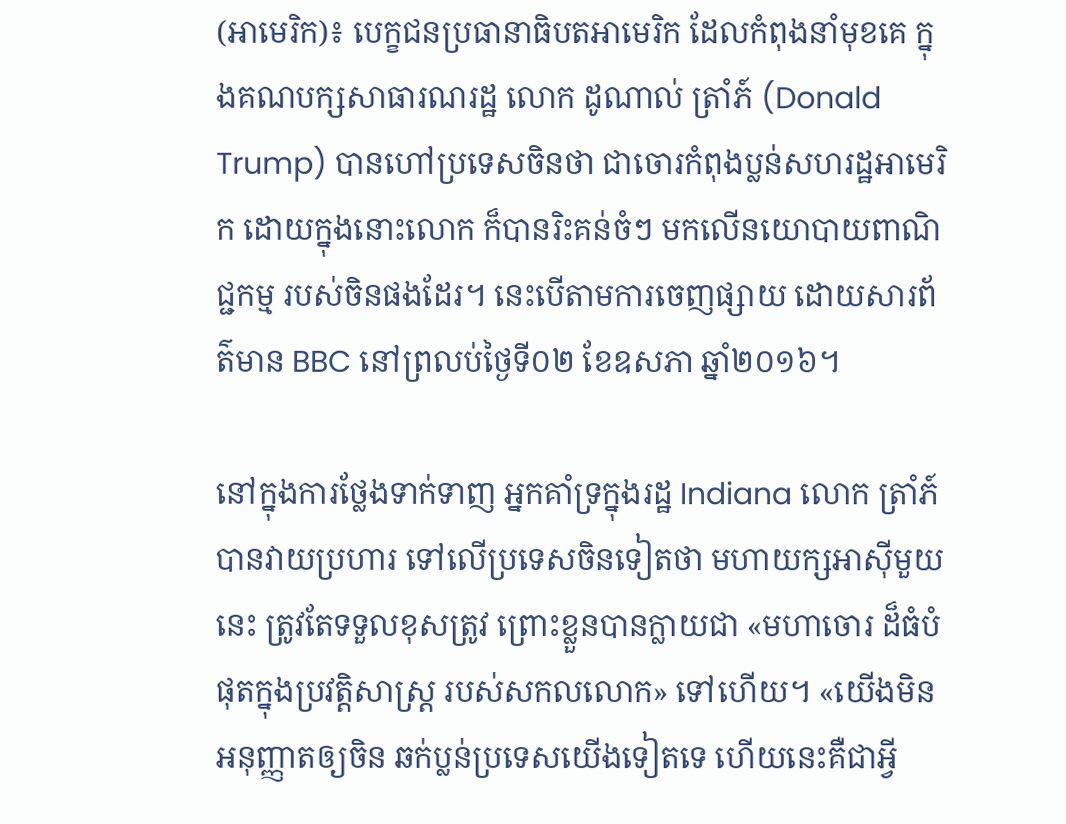(អាមេរិក)៖ បេក្ខជនប្រធានាធិបតអាមេរិក ដែលកំពុងនាំមុខគេ ក្នុងគណបក្សសាធារណរដ្ឋ លោក ដូណាល់ ត្រាំភ៍ (Donald Trump) បានហៅប្រទេសចិនថា ជាចោរកំពុងប្លន់សហរដ្ឋអាមេរិក ដោយក្នុងនោះលោក ក៏បានរិះគន់ចំៗ មកលើនយោបាយពាណិជ្ជកម្ម របស់ចិនផងដែរ។ នេះបើតាមការចេញផ្សាយ ដោយសារព័ត៌មាន BBC នៅព្រលប់ថ្ងៃទី០២ ខែឧសភា ឆ្នាំ២០១៦។

នៅក្នុងការថ្លែងទាក់ទាញ អ្នកគាំទ្រក្នុងរដ្ឋ Indiana លោក ត្រាំភ៍ បានវាយប្រហារ ទៅលើប្រទេសចិនទៀតថា មហាយក្សអាស៊ីមួយនេះ ត្រូវតែទទួលខុសត្រូវ ព្រោះខ្លួនបានក្លាយជា «មហាចោរ ដ៏ធំបំផុតក្នុងប្រវត្តិសាស្ត្រ របស់សកលលោក» ទៅហើយ។ «យើងមិនអនុញ្ញាតឲ្យចិន ឆក់ប្លន់ប្រទេសយើងទៀតទេ ហើយនេះគឺជាអ្វី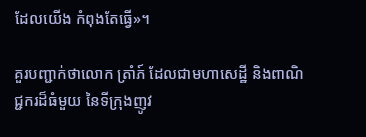ដែលយើង កំពុងតែធ្វើ»។

គួរបញ្ជាក់ថាលោក ត្រាំភ៍ ដែលជាមហាសេដ្ឋី និងពាណិជ្ជករដ៏ធំមួយ នៃទីក្រុងញូវ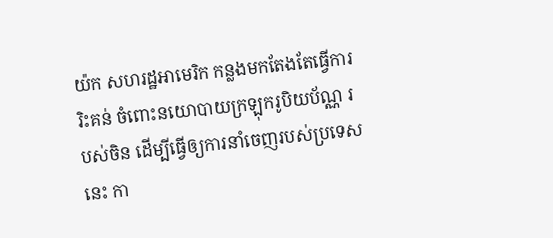យ៉ក សហរដ្ឋអាមេរិក កន្លងមកតែងតែធ្វើការរិះគន់ ចំពោះនយោបាយក្រឡុករូបិយប័ណ្ណ របស់ចិន ដើម្បីធ្វើឲ្យការនាំចេញរបស់ប្រទេសនេះ កា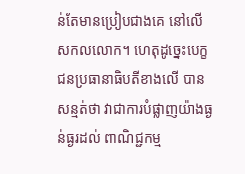ន់តែមានប្រៀបជាងគេ នៅលើសកលលោក។ ហេតុដូច្នេះបេក្ខជនប្រធានាធិបតីខាងលើ បានសន្មត់ថា វាជាការបំផ្លាញយ៉ាងធ្ងន់ធ្ងរដល់ ពាណិជ្ជកម្ម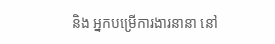និង អ្នកបម្រើការងារនានា នៅ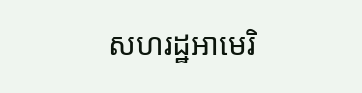សហរដ្ឋអាមេរិ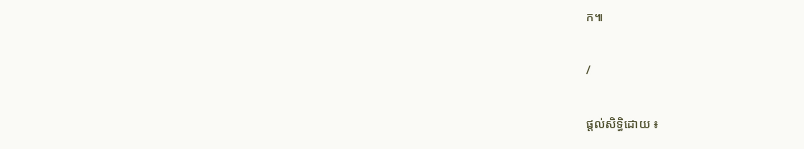ក៕

/

ផ្តល់សិទ្ធិដោយ ៖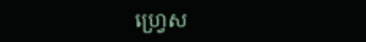ហ្រ្វេស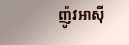ញ៉ូវអាសុី